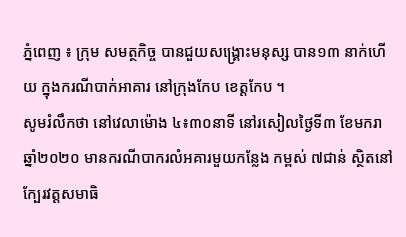ភ្នំពេញ ៖ ក្រុម សមត្ថកិច្ច បានជួយសង្គ្រោះមនុស្ស បាន១៣ នាក់ហើយ ក្នុងករណីបាក់អាគារ នៅក្រុងកែប ខេត្តកែប ។
សូមរំលឹកថា នៅវេលាម៉ោង ៤៖៣០នាទី នៅរសៀលថ្ងៃទី៣ ខែមករា ឆ្នាំ២០២០ មានករណីបាករលំអគារមួយកន្លែង កម្ពស់ ៧ជាន់ ស្ថិតនៅក្បែរវត្តសមាធិ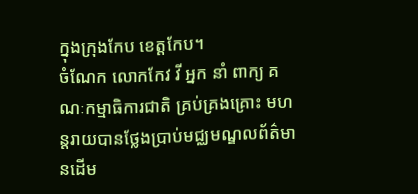ក្នុងក្រុងកែប ខេត្តកែប។
ចំណែក លោកកែវ វី អ្នក នាំ ពាក្យ គណៈកម្មាធិការជាតិ គ្រប់គ្រងគ្រោះ មហន្តរាយបានថ្លែងប្រាប់មជ្ឈមណ្ឌលព័ត៌មានដើម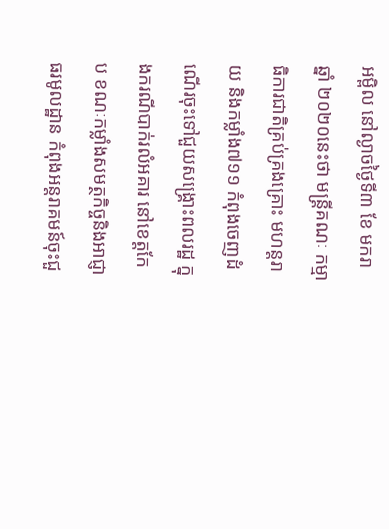អម្ពិល នៅល្ងាចថ្ងៃទី៣ ខែ មករា ឆ្នាំ ២០២០នេះថា មន្រ្តីគណៈ កម្មាធិការជាតិគ្រប់គ្រងគ្រោះ មហន្តរាយ និងកម្លាំង៧១១ កំពុងចេញដំណើរចុះទៅជួយសង្រ្គោះពលរដ្ឋ ក្នុងករណីបាក់រលំអគារ នៅខេត្តកែប ខណៈកម្លាំងសមត្ថកិច្ចនិងអាជ្ញាធរមូលដ្ឋាន កំពុងអន្តរាគមន៍ចុះជួ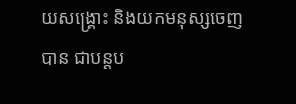យសង្រ្គោះ និងយកមនុស្សចេញបាន ជាបន្តប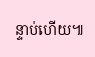ន្ទាប់ហើយ៕